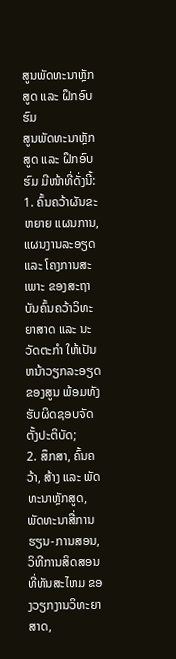ສູນພັດທະນາຫຼັກສູດ ແລະ ຝຶກອົບຮົມ
ສູນພັດທະນາຫຼັກສູດ ແລະ ຝຶກອົບຮົມ ມີໜ້າທີ່ດັ່ງນີ້:
1. ຄົ້ນຄວ້າຜັນຂະຫຍາຍ ແຜນການ, ແຜນງານລະອຽດ ແລະ ໂຄງການສະເພາະ ຂອງສະຖາບັນຄົ້ນຄວ້າວິທະຍາສາດ ແລະ ນະວັດຕະກໍາ ໃຫ້ເປັນຫນ້າວຽກລະອຽດ ຂອງສູນ ພ້ອມທັງຮັບຜິດຊອບຈັດຕັ້ງປະຕິບັດ;
2. ສຶກສາ, ຄົ້ນຄວ້າ, ສ້າງ ແລະ ພັດທະນາຫຼັກສູດ, ພັດທະນາສື່ການຮຽນ-ການສອນ, ວິທີການສິດສອນທີ່ທັນສະໄຫມ ຂອງວຽກງານວິທະຍາສາດ,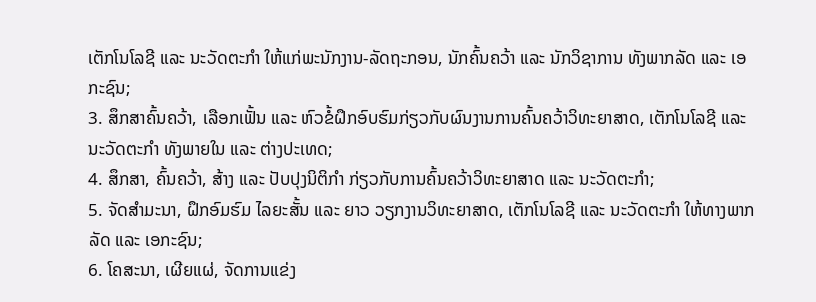ເຕັກໂນໂລຊີ ແລະ ນະວັດຕະກໍາ ໃຫ້ແກ່ພະນັກງານ-ລັດຖະກອນ, ນັກຄົ້ນຄວ້າ ແລະ ນັກວິຊາການ ທັງພາກລັດ ແລະ ເອກະຊົນ;
3. ສຶກສາຄົ້ນຄວ້າ, ເລືອກເຟັ້ນ ແລະ ຫົວຂໍ້ຝຶກອົບຮົມກ່ຽວກັບຜົນງານການຄົ້ນຄວ້າວິທະຍາສາດ, ເຕັກໂນໂລຊີ ແລະ ນະວັດຕະກໍາ ທັງພາຍໃນ ແລະ ຕ່າງປະເທດ;
4. ສຶກສາ, ຄົ້ນຄວ້າ, ສ້າງ ແລະ ປັບປຸງນິຕິກໍາ ກ່ຽວກັບການຄົ້ນຄວ້າວິທະຍາສາດ ແລະ ນະວັດຕະກໍາ;
5. ຈັດສໍາມະນາ, ຝຶກອົມຮົມ ໄລຍະສັ້ນ ແລະ ຍາວ ວຽກງານວິທະຍາສາດ, ເຕັກໂນໂລຊີ ແລະ ນະວັດຕະກໍາ ໃຫ້ທາງພາກລັດ ແລະ ເອກະຊົນ;
6. ໂຄສະນາ, ເຜີຍແຜ່, ຈັດການແຂ່ງ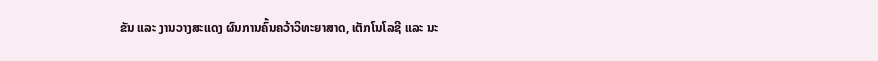ຂັນ ແລະ ງານວາງສະແດງ ຜົນການຄົ້ນຄວ້າວິທະຍາສາດ, ເຕັກໂນໂລຊີ ແລະ ນະ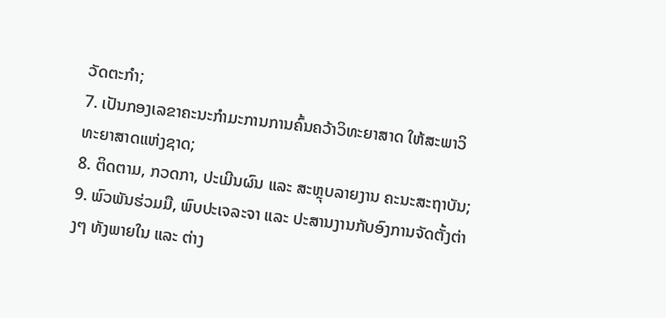ວັດຕະກໍາ;
7. ເປັນກອງເລຂາຄະນະກໍາມະການການຄົ້ນຄວ້າວິທະຍາສາດ ໃຫ້ສະພາວິທະຍາສາດແຫ່ງຊາດ;
8. ຕິດຕາມ, ກວດກາ, ປະເມີນຜົນ ແລະ ສະຫຼຸບລາຍງານ ຄະນະສະຖາບັນ;
9. ພົວພັນຮ່ວມມື, ພົບປະເຈລະຈາ ແລະ ປະສານງານກັບອົງການຈັດຕັ້ງຕ່າງໆ ທັງພາຍໃນ ແລະ ຕ່າງ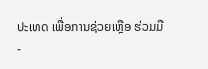ປະເທດ ເພື່ອການຊ່ວຍເຫຼືອ ຮ່ວມມື-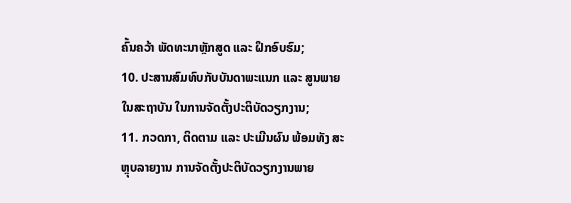ຄົ້ນຄວ້າ ພັດທະນາຫຼັກສູດ ແລະ ຝຶກອົບຮົມ;
10. ປະສານສົມທົບກັບບັນດາພະແນກ ແລະ ສູນພາຍໃນສະຖາບັນ ໃນການຈັດຕັ້ງປະຕິບັດວຽກງານ;
11. ກວດກາ, ຕິດຕາມ ແລະ ປະເມີນຜົນ ພ້ອມທັງ ສະຫຼຸບລາຍງານ ການຈັດຕັ້ງປະຕິບັດວຽກງານພາຍ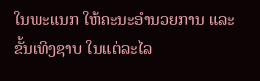ໃນພະແນກ ໃຫ້ຄະນະອໍານວຍການ ແລະ ຂັ້ນເທິງຊາບ ໃນແຕ່ລະໄລ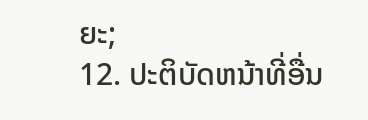ຍະ;
12. ປະຕິບັດຫນ້າທີ່ອື່ນ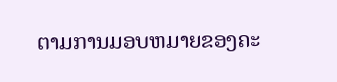ຕາມການມອບຫມາຍຂອງຄະ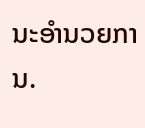ນະອໍານວຍການ.